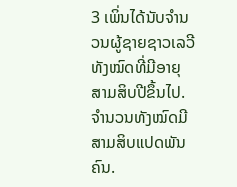3 ເພິ່ນໄດ້ນັບຈຳນວນຜູ້ຊາຍຊາວເລວີທັງໝົດທີ່ມີອາຍຸສາມສິບປີຂຶ້ນໄປ. ຈຳນວນທັງໝົດມີສາມສິບແປດພັນຄົນ.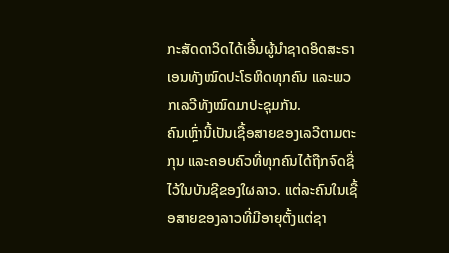ກະສັດດາວິດໄດ້ເອີ້ນຜູ້ນຳຊາດອິດສະຣາເອນທັງໝົດປະໂຣຫິດທຸກຄົນ ແລະພວກເລວີທັງໝົດມາປະຊຸມກັນ.
ຄົນເຫຼົ່ານີ້ເປັນເຊື້ອສາຍຂອງເລວີຕາມຕະກຸນ ແລະຄອບຄົວທີ່ທຸກຄົນໄດ້ຖືກຈົດຊື່ໄວ້ໃນບັນຊີຂອງໃຜລາວ. ແຕ່ລະຄົນໃນເຊື້ອສາຍຂອງລາວທີ່ມີອາຍຸຕັ້ງແຕ່ຊາ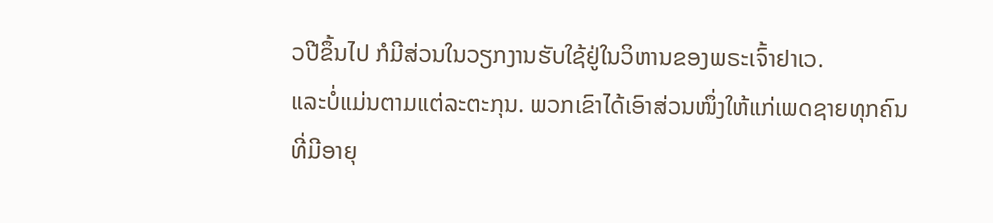ວປີຂຶ້ນໄປ ກໍມີສ່ວນໃນວຽກງານຮັບໃຊ້ຢູ່ໃນວິຫານຂອງພຣະເຈົ້າຢາເວ.
ແລະບໍ່ແມ່ນຕາມແຕ່ລະຕະກຸນ. ພວກເຂົາໄດ້ເອົາສ່ວນໜຶ່ງໃຫ້ແກ່ເພດຊາຍທຸກຄົນທີ່ມີອາຍຸ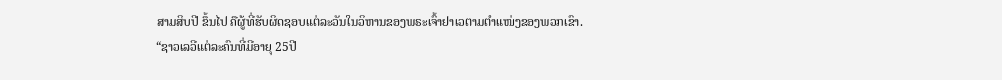ສາມສິບປີ ຂຶ້ນໄປ ຄືຜູ້ທີ່ຮັບຜິດຊອບແຕ່ລະວັນໃນວິຫານຂອງພຣະເຈົ້າຢາເວຕາມຕຳແໜ່ງຂອງພວກເຂົາ.
“ຊາວເລວີແຕ່ລະຄົນທີ່ມີອາຍຸ 25ປີ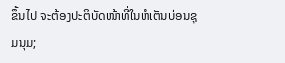ຂຶ້ນໄປ ຈະຕ້ອງປະຕິບັດໜ້າທີ່ໃນຫໍເຕັນບ່ອນຊຸມນຸມ;